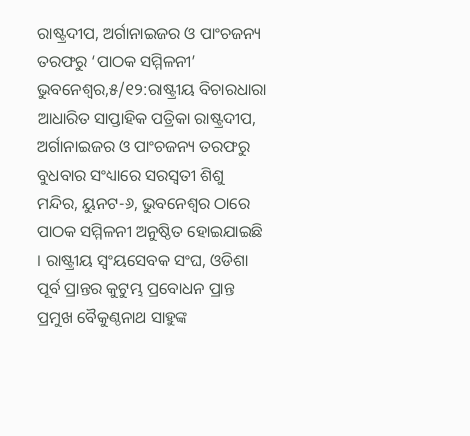ରାଷ୍ଟ୍ରଦୀପ, ଅର୍ଗାନାଇଜର ଓ ପାଂଚଜନ୍ୟ ତରଫରୁ ‘ପାଠକ ସମ୍ମିଳନୀ’
ଭୁବନେଶ୍ୱର,୫/୧୨:ରାଷ୍ଟ୍ରୀୟ ବିଚାରଧାରା ଆଧାରିତ ସାପ୍ତାହିକ ପତ୍ରିକା ରାଷ୍ଟ୍ରଦୀପ, ଅର୍ଗାନାଇଜର ଓ ପାଂଚଜନ୍ୟ ତରଫରୁ ବୁଧବାର ସଂଧ୍ୟାରେ ସରସ୍ୱତୀ ଶିଶୁ ମନ୍ଦିର, ୟୁନଟ-୬, ଭୁବନେଶ୍ୱର ଠାରେ ପାଠକ ସମ୍ମିଳନୀ ଅନୁଷ୍ଠିତ ହୋଇଯାଇଛି । ରାଷ୍ଟ୍ରୀୟ ସ୍ୱଂୟସେବକ ସଂଘ, ଓଡିଶା ପୂର୍ବ ପ୍ରାନ୍ତର କୁଟୁମ୍ଭ ପ୍ରବୋଧନ ପ୍ରାନ୍ତ ପ୍ରମୁଖ ବୈକୁଣ୍ଠନାଥ ସାହୁଙ୍କ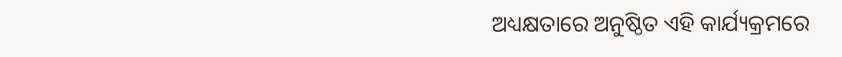ଅଧ୍ୟକ୍ଷତାରେ ଅନୁଷ୍ଠିତ ଏହି କାର୍ଯ୍ୟକ୍ରମରେ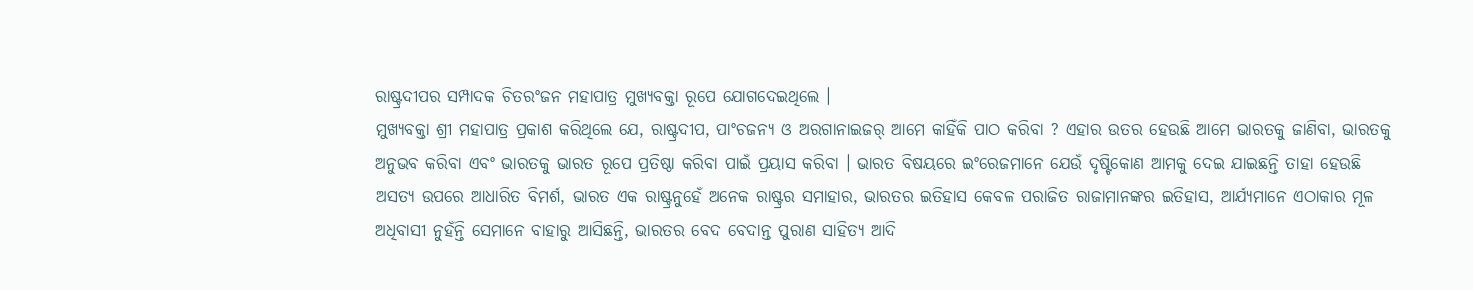ରାଷ୍ଟ୍ରଦୀପର ସମ୍ପାଦକ ଚିତରଂଜନ ମହାପାତ୍ର ମୁଖ୍ୟବକ୍ତା ରୂପେ ଯୋଗଦେଇଥିଲେ ।
ମୁଖ୍ୟବକ୍ତା ଶ୍ରୀ ମହାପାତ୍ର ପ୍ରକାଶ କରିଥିଲେ ଯେ, ରାଷ୍ଟ୍ରଦୀପ, ପାଂଚଜନ୍ୟ ଓ ଅରଗାନାଇଜର୍ ଆମେ କାହିଁକି ପାଠ କରିବା ? ଏହାର ଉତର ହେଉଛି ଆମେ ଭାରତକୁ ଜାଣିବା, ଭାରତକୁ ଅନୁଭବ କରିବା ଏବଂ ଭାରତକୁ ଭାରତ ରୂପେ ପ୍ରତିଷ୍ଠା କରିବା ପାଇଁ ପ୍ରୟାସ କରିବା । ଭାରତ ବିଷୟରେ ଇଂରେଜମାନେ ଯେଉଁ ଦୃଷ୍ଟିକୋଣ ଆମକୁ ଦେଇ ଯାଇଛନ୍ତି ତାହା ହେଉଛି ଅସତ୍ୟ ଉପରେ ଆଧାରିତ ବିମର୍ଶ, ଭାରତ ଏକ ରାଷ୍ଟ୍ରନୁହେଁ ଅନେକ ରାଷ୍ଟ୍ରର ସମାହାର, ଭାରତର ଇତିହାସ କେବଳ ପରାଜିତ ରାଜାମାନଙ୍କର ଇତିହାସ, ଆର୍ଯ୍ୟମାନେ ଏଠାକାର ମୂଳ ଅଧିବାସୀ ନୁହଁନ୍ତି ସେମାନେ ବାହାରୁ ଆସିଛନ୍ତି, ଭାରତର ବେଦ ବେଦାନ୍ତ ପୁରାଣ ସାହିତ୍ୟ ଆଦି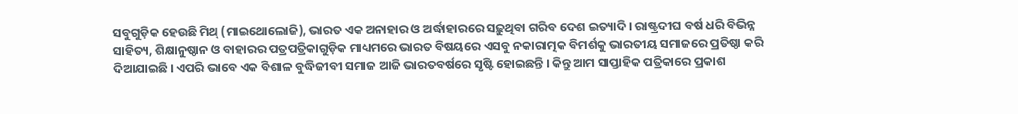ସବୁଗୁଡ଼ିକ ହେଉଛି ମିଥ୍ (ମାଇଥୋଲୋଜି), ଭାରତ ଏକ ଅନାହାର ଓ ଅର୍ଦ୍ଧାହାରରେ ସଢ଼ୁଥିବା ଗରିବ ଦେଶ ଇତ୍ୟାଦି । ରାଷ୍ଟ୍ରଦୀଘ ବର୍ଷ ଧରି ବିଭିନ୍ନ ସାହିତ୍ୟ, ଶିକ୍ଷାନୁଷ୍ଠାନ ଓ ବାହାରର ପତ୍ରପତ୍ରିକାଗୁଡ଼ିକ ମାଧ୍ୟମରେ ଭାରତ ବିଷୟରେ ଏସବୁ ନକାରାତ୍ମକ ବିମର୍ଶକୁ ଭାରତୀୟ ସମାଜରେ ପ୍ରତିଷ୍ଠା କରି ଦିଆଯାଇଛି । ଏପରି ଭାବେ ଏକ ବିଶାଳ ବୁଦ୍ଧିଜୀବୀ ସମାଜ ଆଜି ଭାରତବର୍ଷରେ ସୃଷ୍ଟି ହୋଇଛନ୍ତି । କିନ୍ତୁ ଆମ ସାପ୍ତାହିକ ପତ୍ରିକାରେ ପ୍ରକାଶ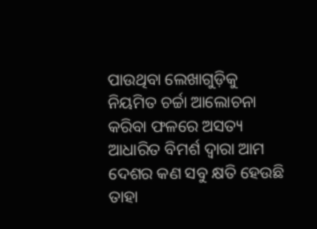ପାଉଥିବା ଲେଖାଗୁଡ଼ିକୁ ନିୟମିତ ଚର୍ଚ୍ଚା ଆଲୋଚନା କରିବା ଫଳରେ ଅସତ୍ୟ ଆଧାରିତ ବିମର୍ଶ ଦ୍ୱାରା ଆମ ଦେଶର କଣ ସବୁ କ୍ଷତି ହେଉଛି ତାହା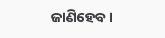ଜାଣିହେବ ।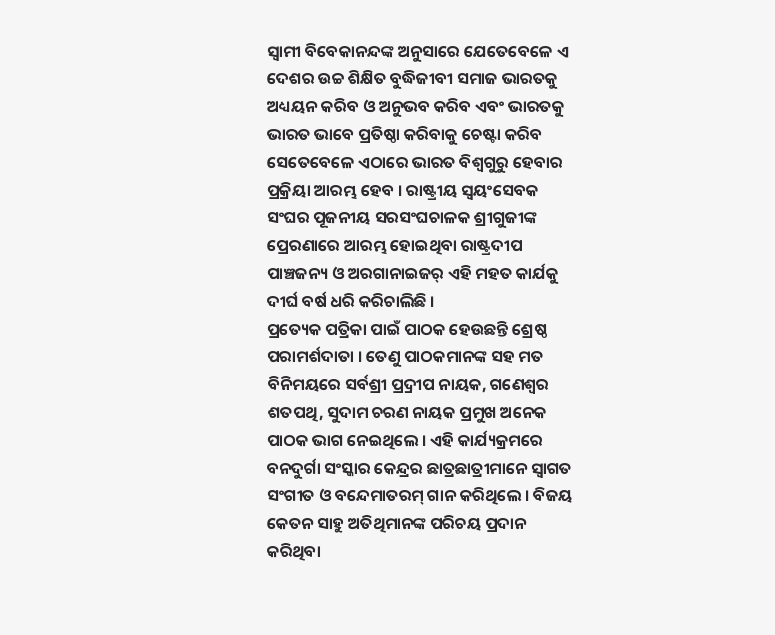ସ୍ୱାମୀ ବିବେକାନନ୍ଦଙ୍କ ଅନୁସାରେ ଯେତେବେଳେ ଏ ଦେଶର ଉଚ୍ଚ ଶିକ୍ଷିତ ବୁଦ୍ଧିଜୀବୀ ସମାଜ ଭାରତକୁ ଅଧ୍ୟୟନ କରିବ ଓ ଅନୁଭବ କରିବ ଏବଂ ଭାରତକୁ ଭାରତ ଭାବେ ପ୍ରତିଷ୍ଠା କରିବାକୁ ଚେଷ୍ଟା କରିବ ସେତେବେଳେ ଏଠାରେ ଭାରତ ବିଶ୍ୱଗୁରୁ ହେବାର ପ୍ରକ୍ରିୟା ଆରମ୍ଭ ହେବ । ରାଷ୍ଟ୍ରୀୟ ସ୍ୱୟଂସେବକ ସଂଘର ପୂଜନୀୟ ସରସଂଘଚାଳକ ଶ୍ରୀଗୁଜୀଙ୍କ ପ୍ରେରଣାରେ ଆରମ୍ଭ ହୋଇଥିବା ରାଷ୍ଟ୍ରଦୀପ ପାଞ୍ଚଜନ୍ୟ ଓ ଅରଗାନାଇଜର୍ ଏହି ମହତ କାର୍ଯକୁ ଦୀର୍ଘ ବର୍ଷ ଧରି କରିଚାଲିଛି ।
ପ୍ରତ୍ୟେକ ପତ୍ରିକା ପାଇଁ ପାଠକ ହେଉଛନ୍ତି ଶ୍ରେଷ୍ଠ ପରାମର୍ଶଦାତା । ତେଣୁ ପାଠକମାନଙ୍କ ସହ ମତ ବିନିମୟରେ ସର୍ବଶ୍ରୀ ପ୍ର୍ରଦୀପ ନାୟକ, ଗଣେଶ୍ୱର ଶତପଥି, ସୁଦାମ ଚରଣ ନାୟକ ପ୍ରମୁଖ ଅନେକ ପାଠକ ଭାଗ ନେଇଥିଲେ । ଏହି କାର୍ଯ୍ୟକ୍ରମରେ ବନଦୁର୍ଗା ସଂସ୍କାର କେନ୍ଦ୍ରର ଛାତ୍ରଛାତ୍ରୀମାନେ ସ୍ୱାଗତ ସଂଗୀତ ଓ ବନ୍ଦେମାତରମ୍ ଗାନ କରିଥିଲେ । ବିଜୟ କେତନ ସାହୁ ଅତିଥିମାନଙ୍କ ପରିଚୟ ପ୍ରଦାନ କରିଥିବା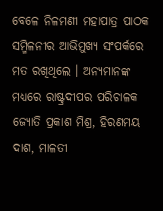ବେଳେ ନିଳମଣୀ ମହାପାତ୍ର ପାଠକ ସମ୍ମିଳନୀର ଆଭିମୁଖ୍ୟ ସଂପର୍କରେ ମତ ରଖିଥିଲେ । ଅନ୍ୟମାନଙ୍କ ମଧ୍ୟରେ ରାଷ୍ଟ୍ରଦୀପର ପରିଚାଳକ ଜ୍ୟୋତି ପ୍ରକାଶ ମିଶ୍ର, ହିରଣମୟ ଦାଶ, ମାଳତୀ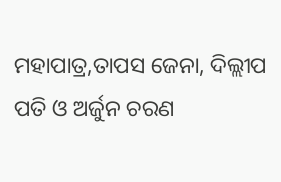ମହାପାତ୍ର,ତାପସ ଜେନା, ଦିଲ୍ଲୀପ ପତି ଓ ଅର୍ଜୁନ ଚରଣ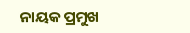ନାୟକ ପ୍ରମୁଖ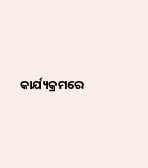କାର୍ଯ୍ୟକ୍ରମରେ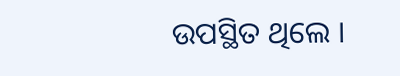ଉପସ୍ଥିତ ଥିଲେ ।